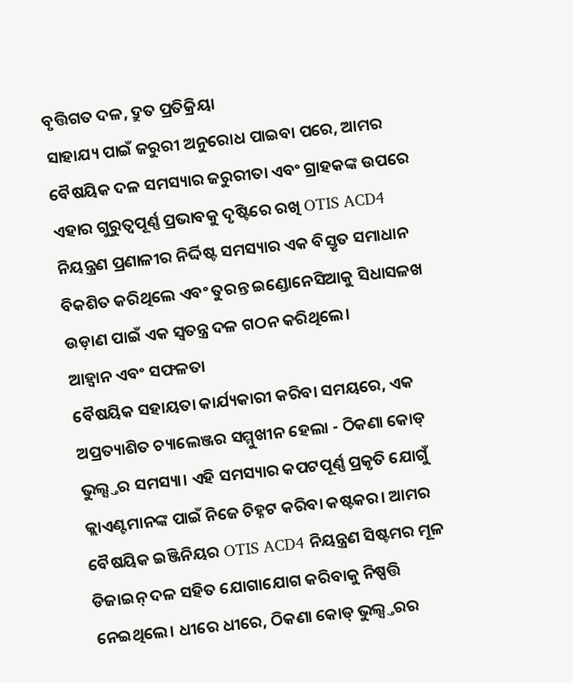ବୃତ୍ତିଗତ ଦଳ, ଦ୍ରୁତ ପ୍ରତିକ୍ରିୟା
ସାହାଯ୍ୟ ପାଇଁ ଜରୁରୀ ଅନୁରୋଧ ପାଇବା ପରେ, ଆମର ବୈଷୟିକ ଦଳ ସମସ୍ୟାର ଜରୁରୀତା ଏବଂ ଗ୍ରାହକଙ୍କ ଉପରେ ଏହାର ଗୁରୁତ୍ୱପୂର୍ଣ୍ଣ ପ୍ରଭାବକୁ ଦୃଷ୍ଟିରେ ରଖି OTIS ACD4 ନିୟନ୍ତ୍ରଣ ପ୍ରଣାଳୀର ନିର୍ଦ୍ଦିଷ୍ଟ ସମସ୍ୟାର ଏକ ବିସ୍ତୃତ ସମାଧାନ ବିକଶିତ କରିଥିଲେ ଏବଂ ତୁରନ୍ତ ଇଣ୍ଡୋନେସିଆକୁ ସିଧାସଳଖ ଉଡ଼ାଣ ପାଇଁ ଏକ ସ୍ୱତନ୍ତ୍ର ଦଳ ଗଠନ କରିଥିଲେ।
ଆହ୍ୱାନ ଏବଂ ସଫଳତା
ବୈଷୟିକ ସହାୟତା କାର୍ଯ୍ୟକାରୀ କରିବା ସମୟରେ, ଏକ ଅପ୍ରତ୍ୟାଶିତ ଚ୍ୟାଲେଞ୍ଜର ସମ୍ମୁଖୀନ ହେଲା - ଠିକଣା କୋଡ୍ ଭୁଲ୍ସ୍ତର ସମସ୍ୟା। ଏହି ସମସ୍ୟାର କପଟପୂର୍ଣ୍ଣ ପ୍ରକୃତି ଯୋଗୁଁ କ୍ଲାଏଣ୍ଟମାନଙ୍କ ପାଇଁ ନିଜେ ଚିହ୍ନଟ କରିବା କଷ୍ଟକର। ଆମର ବୈଷୟିକ ଇଞ୍ଜିନିୟର OTIS ACD4 ନିୟନ୍ତ୍ରଣ ସିଷ୍ଟମର ମୂଳ ଡିଜାଇନ୍ ଦଳ ସହିତ ଯୋଗାଯୋଗ କରିବାକୁ ନିଷ୍ପତ୍ତି ନେଇଥିଲେ। ଧୀରେ ଧୀରେ, ଠିକଣା କୋଡ୍ ଭୁଲ୍ସ୍ତରର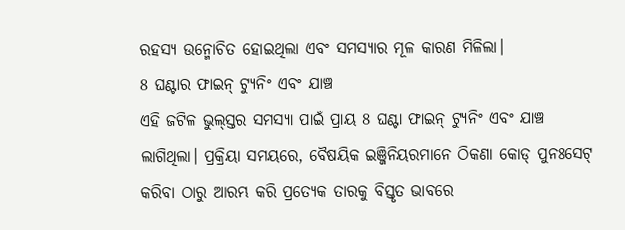ରହସ୍ୟ ଉନ୍ମୋଚିତ ହୋଇଥିଲା ଏବଂ ସମସ୍ୟାର ମୂଳ କାରଣ ମିଳିଲା।
8 ଘଣ୍ଟାର ଫାଇନ୍ ଟ୍ୟୁନିଂ ଏବଂ ଯାଞ୍ଚ
ଏହି ଜଟିଳ ଭୁଲ୍ସ୍ତର ସମସ୍ୟା ପାଇଁ ପ୍ରାୟ 8 ଘଣ୍ଟା ଫାଇନ୍ ଟ୍ୟୁନିଂ ଏବଂ ଯାଞ୍ଚ ଲାଗିଥିଲା। ପ୍ରକ୍ରିୟା ସମୟରେ, ବୈଷୟିକ ଇଞ୍ଜିନିୟରମାନେ ଠିକଣା କୋଡ୍ ପୁନଃସେଟ୍ କରିବା ଠାରୁ ଆରମ୍ଭ କରି ପ୍ରତ୍ୟେକ ତାରକୁ ବିସ୍ତୃତ ଭାବରେ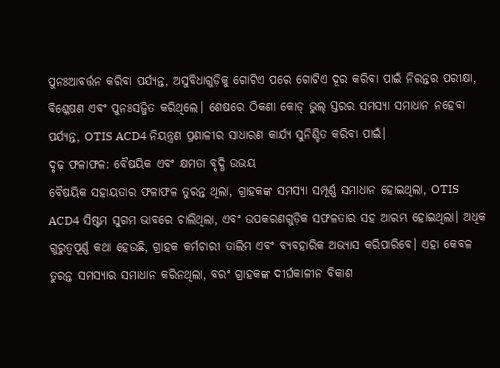ପୁନଃଆବର୍ତ୍ତନ କରିବା ପର୍ଯ୍ୟନ୍ତ, ଅସୁବିଧାଗୁଡ଼ିକୁ ଗୋଟିଏ ପରେ ଗୋଟିଏ ଦୂର କରିବା ପାଇଁ ନିରନ୍ତର ପରୀକ୍ଷା, ବିଶ୍ଳେଷଣ ଏବଂ ପୁନଃସଜ୍ଜିତ କରିଥିଲେ। ଶେଷରେ ଠିକଣା କୋଡ୍ ଭୁଲ୍ ସ୍ତରର ସମସ୍ୟା ସମାଧାନ ନହେବା ପର୍ଯ୍ୟନ୍ତ, OTIS ACD4 ନିୟନ୍ତ୍ରଣ ପ୍ରଣାଳୀର ସାଧାରଣ କାର୍ଯ୍ୟ ସୁନିଶ୍ଚିତ କରିବା ପାଇଁ।
ଦୃଢ଼ ଫଳାଫଳ: ବୈଷୟିକ ଏବଂ କ୍ଷମତା ବୃଦ୍ଧି ଉଭୟ
ବୈଷୟିକ ସହାୟତାର ଫଳାଫଳ ତୁରନ୍ତ ଥିଲା, ଗ୍ରାହକଙ୍କ ସମସ୍ୟା ସମ୍ପୂର୍ଣ୍ଣ ସମାଧାନ ହୋଇଥିଲା, OTIS ACD4 ସିଷ୍ଟମ ସୁଗମ ଭାବରେ ଚାଲିଥିଲା, ଏବଂ ଉପକରଣଗୁଡ଼ିକ ସଫଳତାର ସହ ଆରମ୍ଭ ହୋଇଥିଲା। ଅଧିକ ଗୁରୁତ୍ୱପୂର୍ଣ୍ଣ କଥା ହେଉଛି, ଗ୍ରାହକ କର୍ମଚାରୀ ତାଲିମ ଏବଂ ବ୍ୟବହାରିକ ଅଭ୍ୟାସ କରିପାରିବେ। ଏହା କେବଳ ତୁରନ୍ତ ସମସ୍ୟାର ସମାଧାନ କରିନଥିଲା, ବରଂ ଗ୍ରାହକଙ୍କ ଦୀର୍ଘକାଳୀନ ବିକାଶ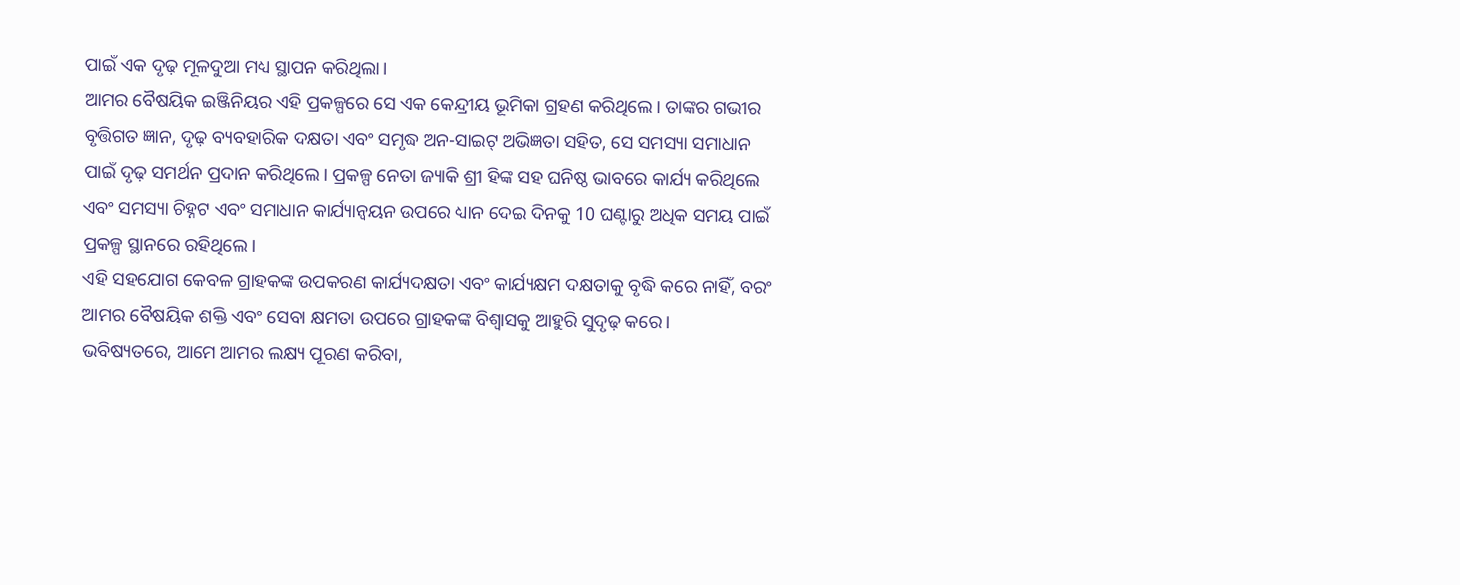ପାଇଁ ଏକ ଦୃଢ଼ ମୂଳଦୁଆ ମଧ୍ୟ ସ୍ଥାପନ କରିଥିଲା।
ଆମର ବୈଷୟିକ ଇଞ୍ଜିନିୟର ଏହି ପ୍ରକଳ୍ପରେ ସେ ଏକ କେନ୍ଦ୍ରୀୟ ଭୂମିକା ଗ୍ରହଣ କରିଥିଲେ। ତାଙ୍କର ଗଭୀର ବୃତ୍ତିଗତ ଜ୍ଞାନ, ଦୃଢ଼ ବ୍ୟବହାରିକ ଦକ୍ଷତା ଏବଂ ସମୃଦ୍ଧ ଅନ-ସାଇଟ୍ ଅଭିଜ୍ଞତା ସହିତ, ସେ ସମସ୍ୟା ସମାଧାନ ପାଇଁ ଦୃଢ଼ ସମର୍ଥନ ପ୍ରଦାନ କରିଥିଲେ। ପ୍ରକଳ୍ପ ନେତା ଜ୍ୟାକି ଶ୍ରୀ ହିଙ୍କ ସହ ଘନିଷ୍ଠ ଭାବରେ କାର୍ଯ୍ୟ କରିଥିଲେ ଏବଂ ସମସ୍ୟା ଚିହ୍ନଟ ଏବଂ ସମାଧାନ କାର୍ଯ୍ୟାନ୍ୱୟନ ଉପରେ ଧ୍ୟାନ ଦେଇ ଦିନକୁ 10 ଘଣ୍ଟାରୁ ଅଧିକ ସମୟ ପାଇଁ ପ୍ରକଳ୍ପ ସ୍ଥାନରେ ରହିଥିଲେ।
ଏହି ସହଯୋଗ କେବଳ ଗ୍ରାହକଙ୍କ ଉପକରଣ କାର୍ଯ୍ୟଦକ୍ଷତା ଏବଂ କାର୍ଯ୍ୟକ୍ଷମ ଦକ୍ଷତାକୁ ବୃଦ୍ଧି କରେ ନାହିଁ, ବରଂ ଆମର ବୈଷୟିକ ଶକ୍ତି ଏବଂ ସେବା କ୍ଷମତା ଉପରେ ଗ୍ରାହକଙ୍କ ବିଶ୍ୱାସକୁ ଆହୁରି ସୁଦୃଢ଼ କରେ।
ଭବିଷ୍ୟତରେ, ଆମେ ଆମର ଲକ୍ଷ୍ୟ ପୂରଣ କରିବା,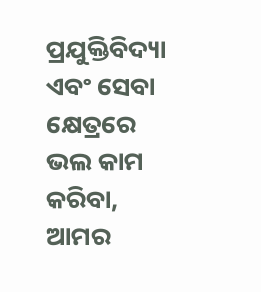ପ୍ରଯୁକ୍ତିବିଦ୍ୟା ଏବଂ ସେବା କ୍ଷେତ୍ରରେ ଭଲ କାମ କରିବା, ଆମର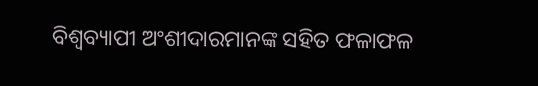ବିଶ୍ୱବ୍ୟାପୀ ଅଂଶୀଦାରମାନଙ୍କ ସହିତ ଫଳାଫଳ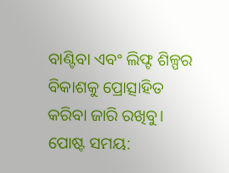ବାଣ୍ଟିବା ଏବଂ ଲିଫ୍ଟ ଶିଳ୍ପର ବିକାଶକୁ ପ୍ରୋତ୍ସାହିତ କରିବା ଜାରି ରଖିବୁ।
ପୋଷ୍ଟ ସମୟ: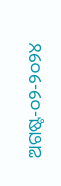ଅଗଷ୍ଟ-୦୨-୨୦୨୪